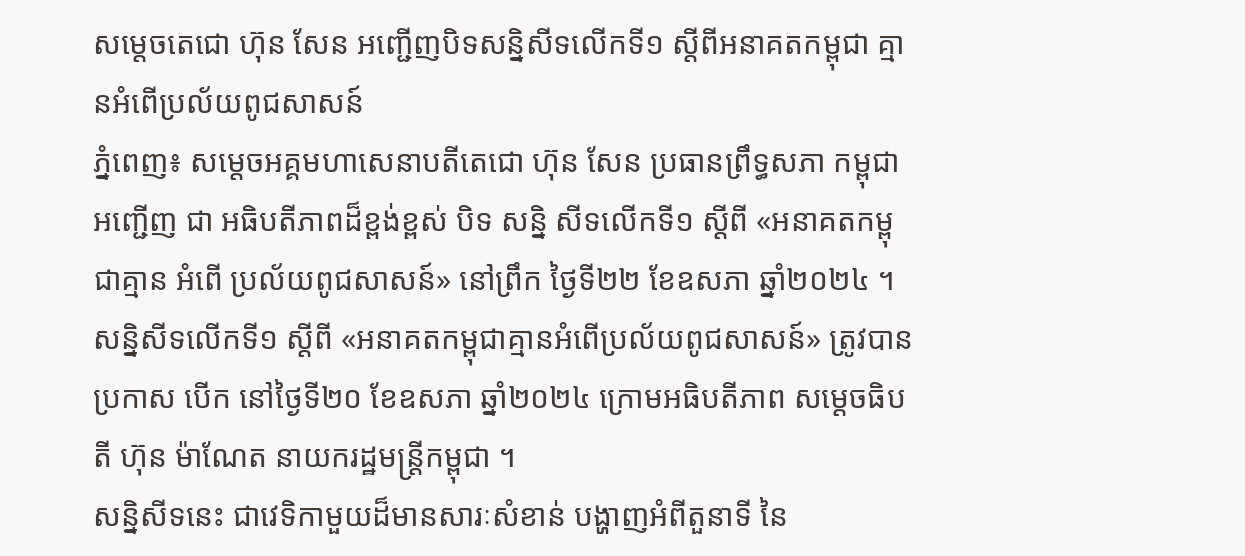សម្តេចតេជោ ហ៊ុន សែន អញ្ជើញបិទសន្និសីទលើកទី១ ស្តីពីអនាគតកម្ពុជា គ្មានអំពើប្រល័យពូជសាសន៍
ភ្នំពេញ៖ សម្តេចអគ្គមហាសេនាបតីតេជោ ហ៊ុន សែន ប្រធានព្រឹទ្ធសភា កម្ពុជា អញ្ជើញ ជា អធិបតីភាពដ៏ខ្ពង់ខ្ពស់ បិទ សន្និ សីទលើកទី១ ស្តីពី «អនាគតកម្ពុជាគ្មាន អំពើ ប្រល័យពូជសាសន៍» នៅព្រឹក ថ្ងៃទី២២ ខែឧសភា ឆ្នាំ២០២៤ ។ សន្និសីទលើកទី១ ស្តីពី «អនាគតកម្ពុជាគ្មានអំពើប្រល័យពូជសាសន៍» ត្រូវបាន ប្រកាស បើក នៅថ្ងៃទី២០ ខែឧសភា ឆ្នាំ២០២៤ ក្រោមអធិបតីភាព សម្តេចធិបតី ហ៊ុន ម៉ាណែត នាយករដ្ឋមន្ត្រីកម្ពុជា ។
សន្និសីទនេះ ជាវេទិកាមួយដ៏មានសារៈសំខាន់ បង្ហាញអំពីតួនាទី នៃ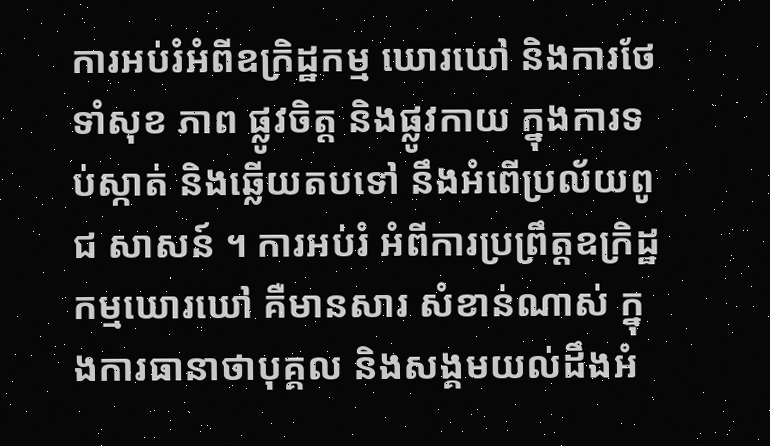ការអប់រំអំពីឧក្រិដ្ឋកម្ម ឃោរឃៅ និងការថែទាំសុខ ភាព ផ្លូវចិត្ត និងផ្លូវកាយ ក្នុងការទប់ស្កាត់ និងឆ្លើយតបទៅ នឹងអំពើប្រល័យពូជ សាសន៍ ។ ការអប់រំ អំពីការប្រព្រឹត្តឧក្រិដ្ឋកម្មឃោរឃៅ គឺមានសារ សំខាន់ណាស់ ក្នុងការធានាថាបុគ្គល និងសង្គមយល់ដឹងអំ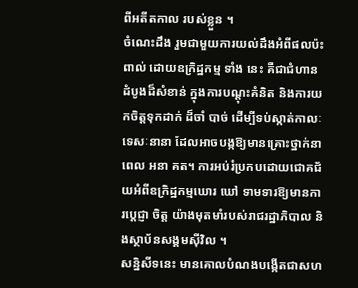ពីអតីតកាល របស់ខ្លួន ។
ចំណេះដឹង រួមជាមួយការយល់ដឹងអំពីផលប៉ះពាល់ ដោយឧក្រិដ្ឋកម្ម ទាំង នេះ គឺជាជំហានដំបូងដ៏សំខាន់ ក្នុងការបណ្ដុះគំនិត និងការយកចិត្តទុកដាក់ ដ៏ចាំ បាច់ ដើម្បីទប់ស្កាត់កាលៈទេសៈនានា ដែលអាចបង្កឱ្យមានគ្រោះថ្នាក់នាពេល អនា គត។ ការអប់រំប្រកបដោយជោគជ័យអំពីឧក្រិដ្ឋកម្មឃោរ ឃៅ ទាមទារឱ្យមានការប្ដេជ្ញា ចិត្ត យ៉ាងមុតមាំរបស់រាជរដ្ឋាភិបាល និងស្ថាប័នសង្គមស៊ីវិល ។
សន្និសីទនេះ មានគោលបំណងបង្កើតជាសហ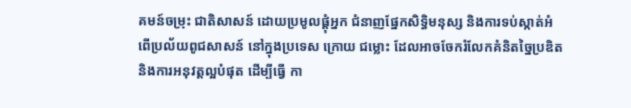គមន៍ចម្រុះ ជាតិសាសន៍ ដោយប្រមូលផ្តុំអ្នក ជំនាញផ្នែកសិទ្ធិមនុស្ស និងការទប់ស្កាត់អំពើប្រល័យពូជសាសន៍ នៅក្នុងប្រទេស ក្រោយ ជម្លោះ ដែលអាចចែករំលែកគំនិតច្នៃប្រឌិត និងការអនុវត្តល្អបំផុត ដើម្បីធ្វើ កា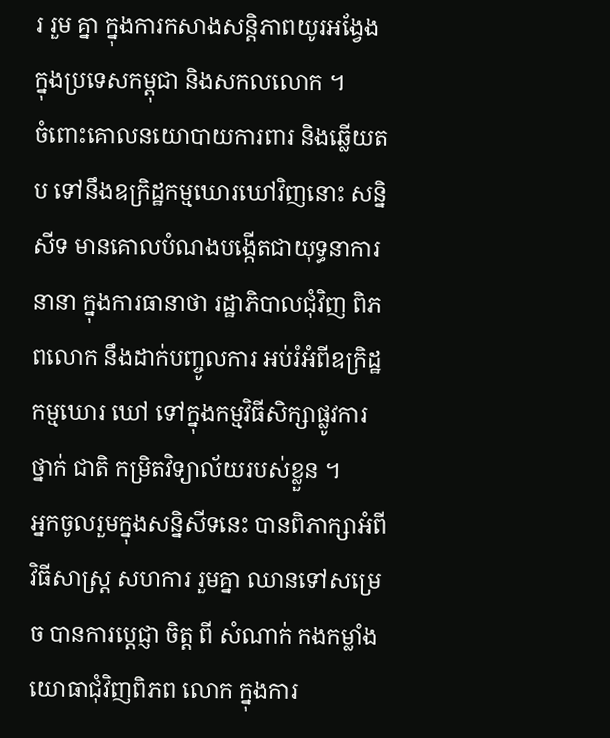រ រួម គ្នា ក្នុងការកសាងសន្តិភាពយូរអង្វែង ក្នុងប្រទេសកម្ពុជា និងសកលលោក ។
ចំពោះគោលនយោបាយការពារ និងឆ្លើយតប ទៅនឹងឧក្រិដ្ឋកម្មឃោរឃៅវិញនោះ សន្និ សីទ មានគោលបំណងបង្កើតជាយុទ្ធនាការនានា ក្នុងការធានាថា រដ្ឋាភិបាលជុំវិញ ពិភពលោក នឹងដាក់បញ្ចូលការ អប់រំអំពីឧក្រិដ្ឋកម្មឃោរ ឃៅ ទៅក្នុងកម្មវិធីសិក្សាផ្លូវការ ថ្នាក់ ជាតិ កម្រិតវិទ្យាល័យរបស់ខ្លួន ។
អ្នកចូលរួមក្នុងសន្និសីទនេះ បានពិភាក្សាអំពីវិធីសាស្ត្រ សហការ រួមគ្នា ឈានទៅសម្រេច បានការប្តេជ្ញា ចិត្ត ពី សំណាក់ កងកម្លាំងយោធាជុំវិញពិភព លោក ក្នុងការ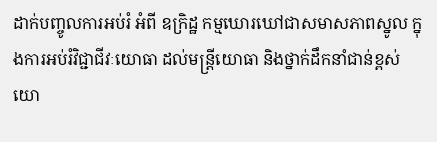ដាក់បញ្ចូលការអប់រំ អំពី ឧក្រិដ្ឋ កម្មឃោរឃៅជាសមាសភាពស្នូល ក្នុងការអប់រំវិជ្ជាជីវៈយោធា ដល់មន្ត្រីយោធា និងថ្នាក់ដឹកនាំជាន់ខ្ពស់យោ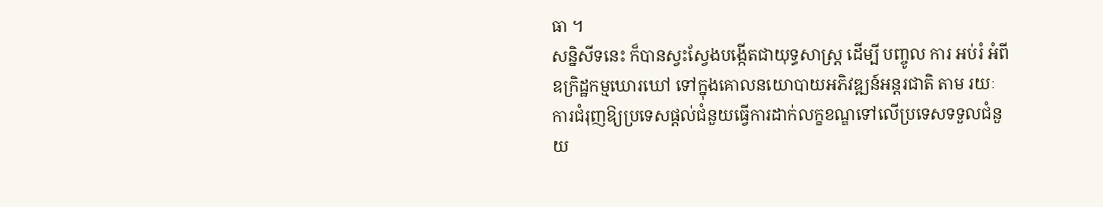ធា ។
សន្និសីទនេះ ក៏បានស្វះស្វែងបង្កើតជាយុទ្ធសាស្ត្រ ដើម្បី បញ្ចូល ការ អប់រំ អំពីឧក្រិដ្ឋកម្មឃោរឃៅ ទៅក្នុងគោលនយោបាយអភិវឌ្ឍន៍អន្តរជាតិ តាម រយៈ ការជំរុញឱ្យប្រទេសផ្តល់ជំនួយធ្វើការដាក់លក្ខខណ្ឌទៅលើប្រទេសទទួលជំនួយ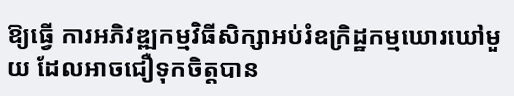ឱ្យធ្វើ ការអភិវឌ្ឍកម្មវិធីសិក្សាអប់រំឧក្រិដ្ឋកម្មឃោរឃៅមួយ ដែលអាចជឿទុកចិត្តបាន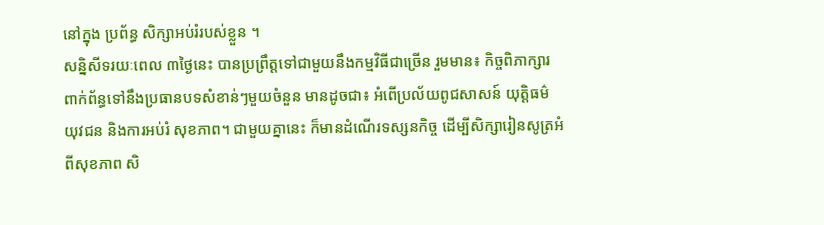នៅក្នុង ប្រព័ន្ធ សិក្សាអប់រំរបស់ខ្លួន ។
សន្និសីទរយៈពេល ៣ថ្ងៃនេះ បានប្រព្រឹត្តទៅជាមួយនឹងកម្មវិធីជាច្រើន រួមមាន៖ កិច្ចពិភាក្សារពាក់ព័ន្ធទៅនឹងប្រធានបទសំខាន់ៗមួយចំនួន មានដូចជា៖ អំពើប្រល័យពូជសាសន៍ យុត្តិធម៌ យុវជន និងការអប់រំ សុខភាព។ ជាមួយគ្នានេះ ក៏មានដំណើរទស្សនកិច្ច ដើម្បីសិក្សារៀនសូត្រអំពីសុខភាព សិ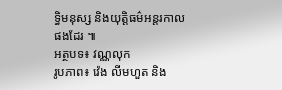ទ្ធិមនុស្ស និងយុត្តិធម៌អន្តរកាលផងដែរ ៕
អត្ថបទ៖ វណ្ណលុក
រូបភាព៖ វ៉េង លីមហួត និង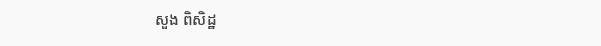សួង ពិសិដ្ឋ